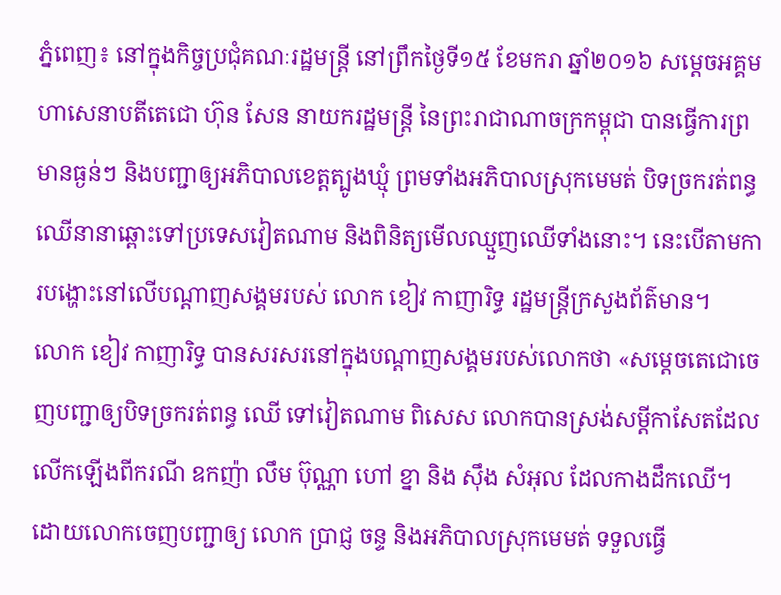ភ្នំពេញ៖ នៅក្នុងកិច្ចប្រជុំគណៈរដ្ឋមន្ត្រី នៅព្រឹកថ្ងៃទី១៥ ខែមករា ឆ្នាំ២០១៦ សម្តេចអគ្គមហាសេនាបតីតេជោ ហ៊ុន សែន នាយករដ្ឋមន្ត្រី នៃព្រះរាជាណាចក្រកម្ពុជា បានធ្វើការព្រមានធ្ងន់ៗ និងបញ្ជាឲ្យអភិបាលខេត្តត្បូងឃ្មុំ ព្រមទាំងអភិបាលស្រុកមេមត់ បិទច្រករត់ពន្ធឈើនានាឆ្ពោះទៅប្រទេសវៀតណាម និងពិនិត្យមើលឈ្មួញឈើទាំងនោះ។ នេះបើតាមការបង្ហោះនៅលើបណ្តាញសង្គមរបស់ លោក ខៀវ កាញារិទ្ធ រដ្ឋមន្ត្រីក្រសួងព័ត៌មាន។
លោក ខៀវ កាញារិទ្ធ បានសរសរនៅក្នុងបណ្តាញសង្គមរបស់លោកថា «សម្តេចតេជោចេញបញ្ជាឲ្យបិទច្រករត់ពន្ធ ឈើ ទៅវៀតណាម ពិសេស លោកបានស្រង់សម្តីកាសែតដែលលើកឡើងពីករណី ឧកញ៉ា លឹម ប៊ុណ្ណា ហៅ ខ្នា និង ស៊ឹង សំអុល ដែលកាងដឹកឈើ។ ដោយលោកចេញបញ្ជាឲ្យ លោក ប្រាជ្ញ ចន្ទ និងអភិបាលស្រុកមេមត់ ទទួលធ្វើ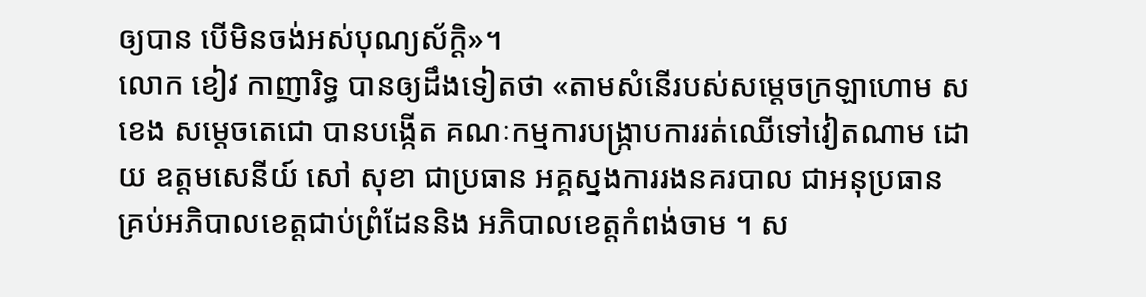ឲ្យបាន បើមិនចង់អស់បុណ្យស័ក្ដិ»។
លោក ខៀវ កាញារិទ្ធ បានឲ្យដឹងទៀតថា «តាមសំនើរបស់សម្តេចក្រឡាហោម ស ខេង សម្តេចតេជោ បានបង្កើត គណៈកម្មការបង្ក្រាបការរត់ឈើទៅវៀតណាម ដោយ ឧត្តមសេនីយ៍ សៅ សុខា ជាប្រធាន អគ្គស្នងការរងនគរបាល ជាអនុប្រធាន គ្រប់អភិបាលខេត្តជាប់ព្រំដែននិង អភិបាលខេត្តកំពង់ចាម ។ ស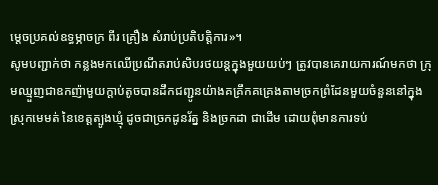ម្តេចប្រគល់ឧទ្ធម្ភាចក្រ ពីរ គ្រឿង សំរាប់ប្រតិបត្តិការ»។
សូមបញ្ជាក់ថា កន្លងមកឈើប្រណីតរាប់សិបរថយន្តក្នុងមួយយប់ៗ ត្រូវបានគេរាយការណ៍មកថា ក្រុមឈ្មួញជាឧកញ៉ាមួយក្តាប់តូចបានដឹកជញ្ជូនយ៉ាងគគ្រឹកគគ្រេងតាមច្រកព្រំដែនមួយចំនួននៅក្នុងស្រុកមេមត់ នៃខេត្តត្បូងឃ្មុំ ដូចជាច្រកដូនរ័ត្ន និងច្រកដា ជាដើម ដោយពុំមានការទប់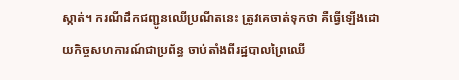ស្កាត់។ ករណីដឹកជញ្ជូនឈើប្រណីតនេះ ត្រូវគេចាត់ទុកថា គឺធ្វើឡើងដោយកិច្ចសហការណ៍ជាប្រព័ន្ធ ចាប់តាំងពីរដ្ឋបាលព្រៃឈើ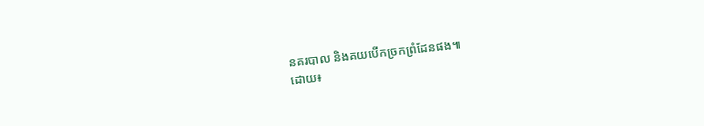នគរបាល និងគយបើកច្រកព្រំដែនផង៕
ដោយ៖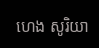ហេង សូរិយា